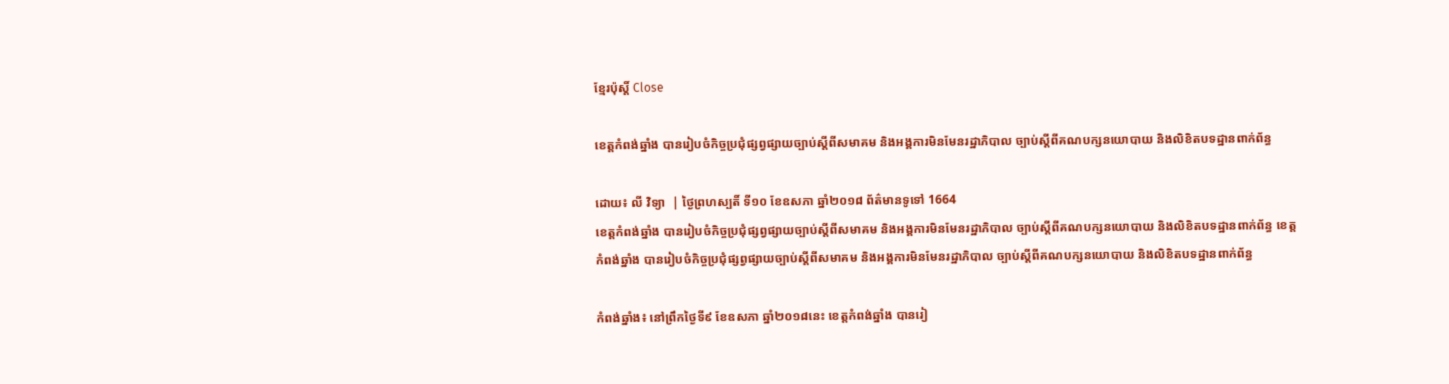ខ្មែរប៉ុស្ដិ៍ Close

ខេត្តកំពង់ឆ្នាំង បានរៀបចំកិច្ចប្រជុំផ្សព្វផ្សាយច្បាប់ស្ដីពីសមាគម និងអង្គការមិនមែនរដ្ឋាភិបាល ច្បាប់ស្ដីពីគណបក្សនយោបាយ និងលិខិតបទដ្ឋានពាក់ព័ន្ធ

ដោយ៖ លី វិទ្យា  | ថ្ងៃព្រហស្បតិ៍ ទី១០ ខែឧសភា ឆ្នាំ២០១៨ ព័ត៌មានទូទៅ 1664
ខេត្តកំពង់ឆ្នាំង បានរៀបចំកិច្ចប្រជុំផ្សព្វផ្សាយច្បាប់ស្ដីពីសមាគម និងអង្គការមិនមែនរដ្ឋាភិបាល ច្បាប់ស្ដីពីគណបក្សនយោបាយ និងលិខិតបទដ្ឋានពាក់ព័ន្ធ ខេត្តកំពង់ឆ្នាំង បានរៀបចំកិច្ចប្រជុំផ្សព្វផ្សាយច្បាប់ស្ដីពីសមាគម និងអង្គការមិនមែនរដ្ឋាភិបាល ច្បាប់ស្ដីពីគណបក្សនយោបាយ និងលិខិតបទដ្ឋានពាក់ព័ន្ធ

កំពង់ឆ្នាំង៖ នៅព្រឹកថ្ងៃទី៩ ខែឧសភា ឆ្នាំ២០១៨នេះ ខេត្តកំពង់ឆ្នាំង បានរៀ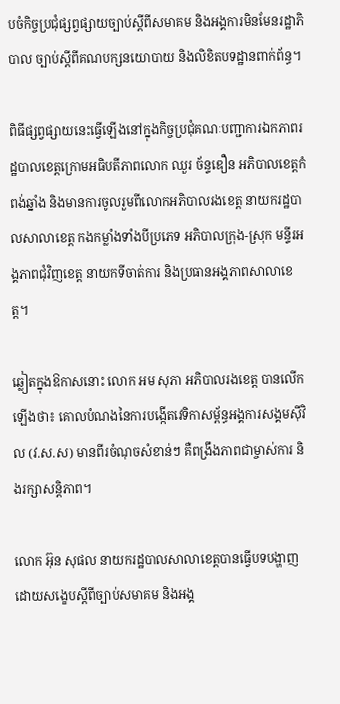បចំកិច្ចប្រជុំផ្សព្វផ្សាយច្បាប់ស្ដីពីសមាគម និងអង្គការមិនមែនរដ្ឋាភិបាល ច្បាប់ស្ដីពីគណបក្សនយោបាយ និងលិខិតបទដ្ឋានពាក់ព័ន្ធ។

ពិធីផ្សព្វផ្សាយនេះធ្វើឡើងនៅក្នុងកិច្ចប្រជុំគណៈបញ្ជាការឯកភាពរដ្ឋបាលខេត្តក្រោមអធិបតីភាពលោក ឈួរ ច័ន្ទឌឿន អភិបាលខេត្តកំពង់ឆ្នាំង និងមានការចូលរួមពីលោកអភិបាលរងខេត្ត នាយករដ្ឋបាលសាលាខេត្ត កងកម្លាំងទាំងបីប្រភេទ អភិបាលក្រុង-ស្រុក មន្ទីរអង្គភាពជុំវិញខេត្ត នាយកទីចាត់ការ និងប្រធានអង្គភាពសាលាខេត្ត។

ឆ្លៀតក្នុងឱកាសនោះ លោក អម សុភា អភិបាលរងខេត្ត បានលើកឡើងថា៖ គោលបំណងនៃការបង្កើតវេទិកាសម្ព័ន្ធអង្គការសង្គមស៊ីវិល (វ.ស.ស) មានពីរចំណុចសំខាន់ៗ គឺពង្រឹងភាពជាម្ចាស់ការ និងរក្សាសន្ដិភាព។

លោក អ៊ុន សុផល នាយករដ្ឋបាលសាលាខេត្តបានធ្វើបទបង្ហាញដោយសង្ខេបស្ដីពីច្បាប់សមាគម និងអង្គ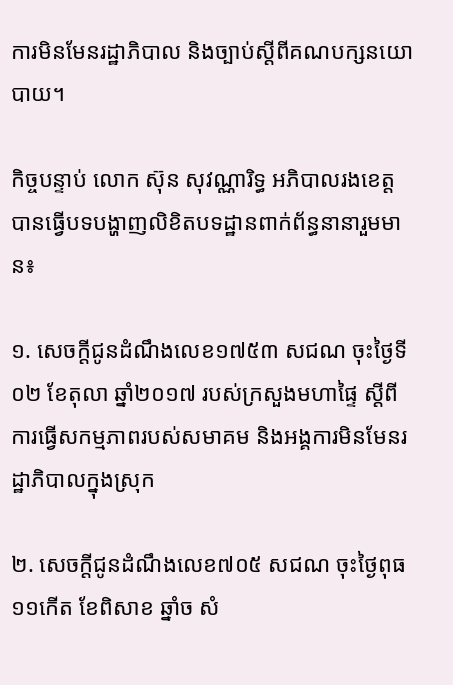ការមិនមែនរដ្ឋាភិបាល និងច្បាប់ស្ដីពីគណបក្សនយោបាយ។

កិច្ចបន្ទាប់ លោក ស៊ុន សុវណ្ណារិទ្ធ អភិបាលរងខេត្ត បានធ្វើបទបង្ហាញលិខិតបទដ្ឋានពាក់ព័ន្ធនានារួមមាន៖

១. សេចក្ដីជូនដំណឹងលេខ១៧៥៣ សជណ ចុះថ្ងៃទី០២ ខែតុលា ឆ្នាំ២០១៧ របស់ក្រសួងមហាផ្ទៃ ស្ដីពីការធ្វើសកម្មភាពរបស់សមាគម និងអង្គការមិនមែនរដ្ឋាភិបាលក្នុងស្រុក

២. សេចក្ដីជូនដំណឹងលេខ៧០៥ សជណ ចុះថ្ងៃពុធ ១១កើត ខែពិសាខ ឆ្នាំច សំ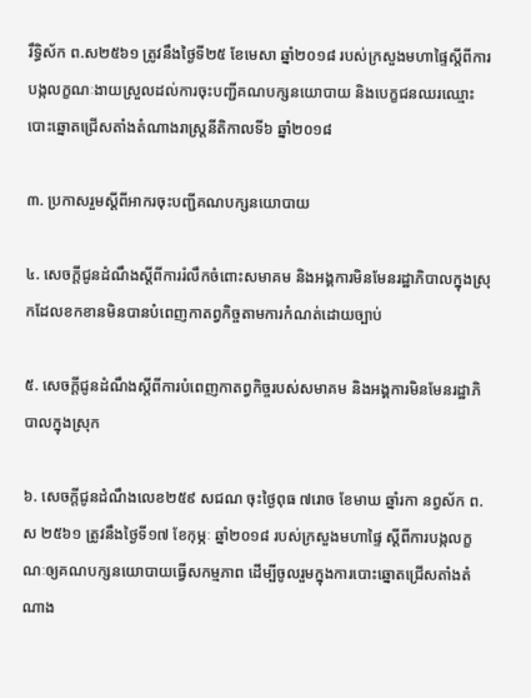រឹទ្ធិស័ក ព.ស២៥៦១ ត្រូវនឹងថ្ងៃទី២៥ ខែមេសា ឆ្នាំ២០១៨ របស់ក្រសួងមហាផ្ទៃស្ដីពីការបង្កលក្ខណៈងាយស្រួលដល់ការចុះបញ្ជីគណបក្សនយោបាយ និងបេក្ខជនឈរឈ្មោះបោះឆ្នោតជ្រើសតាំងតំណាងរាស្ត្រនីតិកាលទី៦ ឆ្នាំ២០១៨

៣. ប្រកាសរួមស្ដីពីអាករចុះបញ្ជីគណបក្សនយោបាយ

៤. សេចក្ដីជូនដំណឹងស្ដីពីការរំលឹកចំពោះសមាគម និងអង្គការមិនមែនរដ្ឋាភិបាលក្នុងស្រុកដែលខកខានមិនបានបំពេញកាតព្វកិច្ចតាមការកំណត់ដោយច្បាប់

៥. សេចក្ដីជូនដំណឹងស្ដីពីការបំពេញកាតព្វកិច្ចរបស់សមាគម និងអង្គការមិនមែនរដ្ឋាភិបាលក្នុងស្រុក

៦. សេចក្ដីជូនដំណឹងលេខ២៥៩ សជណ ចុះថ្ងៃពុធ ៧រោច ខែមាឃ ឆ្នាំរកា នព្វស័ក ព.ស ២៥៦១ ត្រូវនឹងថ្ងៃទី១៧ ខែកុម្ភៈ ឆ្នាំ២០១៨ របស់ក្រសួងមហាផ្ទៃ ស្ដីពីការបង្កលក្ខណៈឲ្យគណបក្សនយោបាយធ្វើសកម្មភាព ដើម្បីចូលរួមក្នុងការបោះឆ្នោតជ្រើសតាំងតំណាង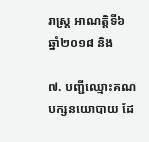រាស្ត្រ អាណត្តិទី៦ ឆ្នាំ២០១៨ និង

៧. បញ្ជីឈ្មោះគណបក្សនយោបាយ ដែ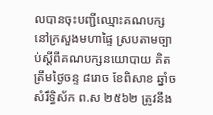លបានចុះបញ្ជីឈ្មោះគណបក្សនៅក្រសួងមហាផ្ទៃ ស្របតាមច្បាប់ស្ដីពីគណបក្សនយោបាយ គិតត្រឹមថ្ងៃចន្ទ ៨រោច ខែពិសាខ ឆ្នាំច សំរឹទ្ធិស័ក ព.ស ២៥៦២ ត្រូវនឹង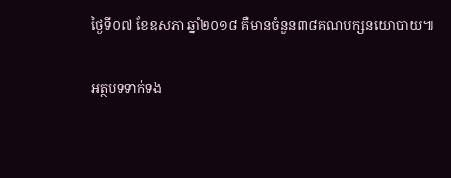ថ្ងៃទី០៧ ខែឧសភា ឆ្នាំ២០១៨ គឺមានចំនួន៣៨គណបក្សនយោបាយ៕

អត្ថបទទាក់ទង